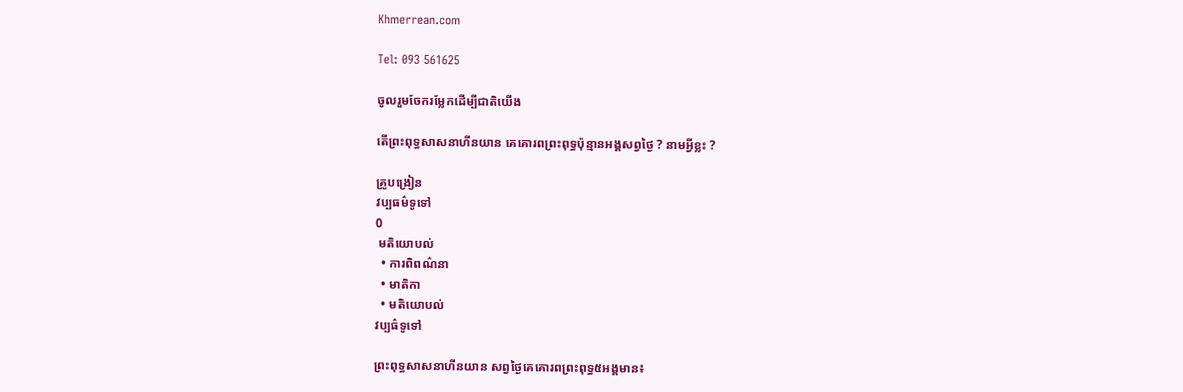Khmerrean.com

Tel: 093 561625

ចូលរួមចែករម្លែកដើម្បីជាតិយើង

តើព្រះពុទ្ធសាសនាហីនយាន គេគោរពព្រះពុទ្ធប៉ុន្មានអង្គសព្វថ្ងៃ ? នាមអ្វីខ្លះ ?

គ្រូបង្រៀន
វប្បធម៌ទូទៅ
0
 មតិយោបល់
  • ការពិពណ៌នា
  • មាតិកា
  • មតិយោបល់
វប្បធ៌ទូទៅ

ព្រះពុទ្ធសាសនាហីនយាន សព្វថ្ងៃគេគោរពព្រះពុទ្ធ៥អង្គមាន៖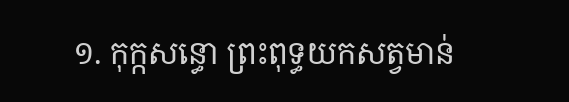១. កុក្កសន្ធោ ព្រះពុទ្ធយកសត្វមាន់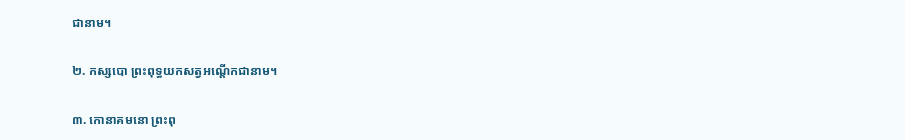ជានាម។

២. កស្សបោ ព្រះពុទ្ធយកសត្វអណ្តើកជានាម។

៣. កោនាគមនោ ព្រះពុ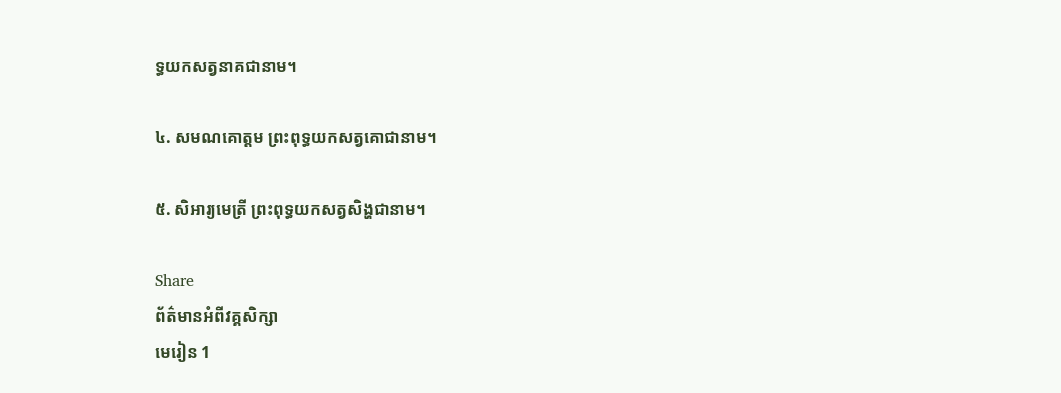ទ្ធយកសត្វនាគជានាម។

៤. សមណគោត្តម ព្រះពុទ្ធយកសត្វគោជានាម។

៥. សិអារ្យមេត្រី ព្រះពុទ្ធយកសត្វសិង្ហជានាម។

Share
ព័ត៌មានអំពីវគ្គសិក្សា
មេរៀន 1